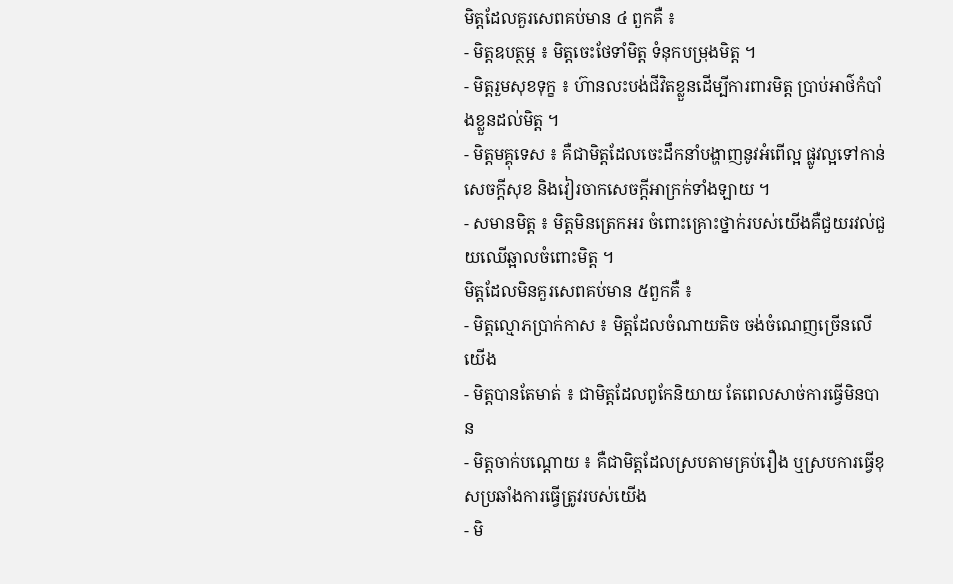មិត្តដែលគួរសេពគប់មាន ៤ ពួកគឺ ៖
- មិត្តឧបត្ថម្ភ ៖ មិត្តចេះថែទាំមិត្ត ទំនុកបម្រុងមិត្ត ។
- មិត្តរួមសុខទុក្ខ ៖ ហ៊ានលះបង់ជីវិតខ្លួនដើម្បីការពារមិត្ត ប្រាប់អាថ៌កំបាំងខ្លួនដល់មិត្ត ។
- មិត្តមគ្គុទេស ៖ គឺជាមិត្តដែលចេះដឹកនាំបង្ហាញនូវអំពើល្អ ផ្លូវល្អទៅកាន់សេចក្តីសុខ និងវៀរចាកសេចក្តីអាក្រក់ទាំងឡាយ ។
- សមានមិត្ត ៖ មិត្តមិនត្រេកអរ ចំពោះគ្រោះថ្នាក់របស់យើងគឺជួយរវល់ជួយឈើឆ្អាលចំពោះមិត្ត ។
មិត្តដែលមិនគួរសេពគប់មាន ៥ពួកគឺ ៖
- មិត្តល្មោភប្រាក់កាស ៖ មិត្តដែលចំណាយតិច ចង់ចំណេញច្រើនលើយើង
- មិត្តបានតែមាត់ ៖ ជាមិត្តដែលពូកែនិយាយ តែពេលសាច់ការធ្វើមិនបាន
- មិត្តចាក់បណ្តោយ ៖ គឺជាមិត្តដែលស្របតាមគ្រប់រឿង ឬស្របការធ្វើខុសប្រឆាំងការធ្វើត្រូវរបស់យើង
- មិ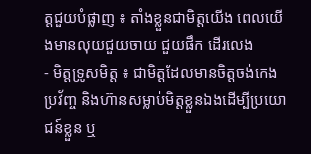ត្តជួយបំផ្លាញ ៖ តាំងខ្លួនជាមិត្តយើង ពេលយើងមានលុយជួយចាយ ជួយផឹក ដើរលេង
- មិត្តទ្រូសមិត្ត ៖ ជាមិត្តដែលមានចិត្តចង់កេងប្រវ័ញ្ច និងហ៊ានសម្លាប់មិត្តខ្លួនឯងដើម្បីប្រយោជន៍ខ្លួន ឬ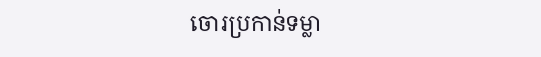ចោរប្រកាន់ទម្លា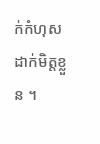ក់កំហុសដាក់មិត្តខ្លួន ។